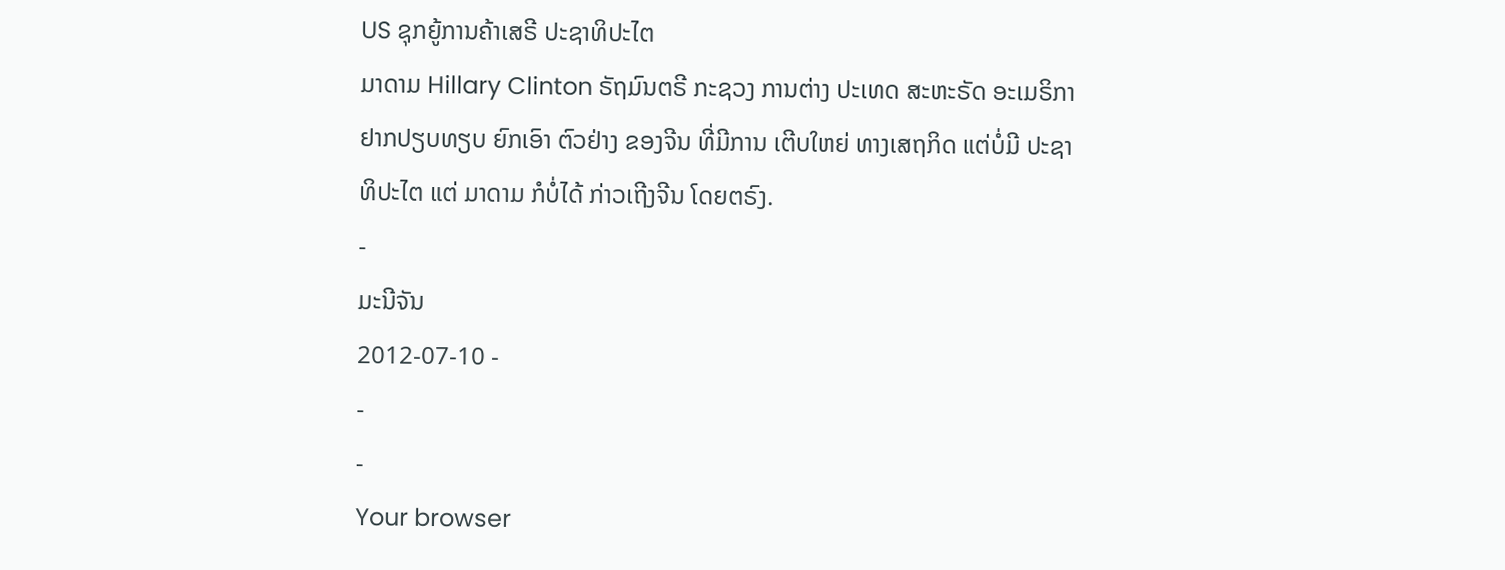US ຊຸກຍູ້ການຄ້າເສຣີ ປະຊາທິປະໄຕ
ມາດາມ Hillary Clinton ຣັຖມົນຕຣີ ກະຊວງ ການຕ່າງ ປະເທດ ສະຫະຣັດ ອະເມຣິກາ ຢາກປຽບທຽບ ຍົກເອົາ ຕົວຢ່າງ ຂອງຈີນ ທີ່ມີການ ເຕີບໃຫຍ່ ທາງເສຖກິດ ແຕ່ບໍ່ມີ ປະຊາທິປະໄຕ ແຕ່ ມາດາມ ກໍບໍ່ໄດ້ ກ່າວເຖີງຈີນ ໂດຍຕຣົງ.
-
ມະນີຈັນ
2012-07-10 -
-
-
Your browser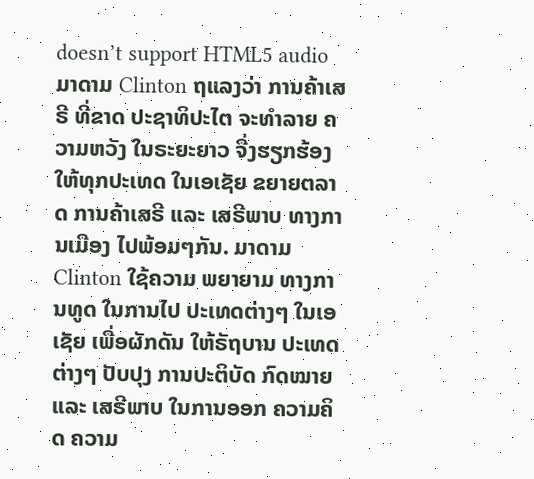doesn’t support HTML5 audio
ມາດາມ Clinton ຖແລງວ່າ ການຄ້າເສຣີ ທີ່ຂາດ ປະຊາທິປະໄຕ ຈະທໍາລາຍ ຄວາມຫວັງ ໃນຣະຍະຍາວ ຈື່ງຮຽກຮ້ອງ ໃຫ້ທຸກປະເທດ ໃນເອເຊັຍ ຂຍາຍຕລາດ ການຄ້າເສຣີ ແລະ ເສຣີພາບ ທາງການເມືອງ ໄປພ້ອມໆກັນ. ມາດາມ Clinton ໃຊ້ຄວາມ ພຍາຍາມ ທາງການທູດ ໃນການໄປ ປະເທດຕ່າງໆ ໃນເອເຊັຍ ເພື່ອຜັກດັນ ໃຫ້ຣັຖບານ ປະເທດ ຕ່າງໆ ປັບປຸງ ການປະຕິບັດ ກົດໝາຍ ແລະ ເສຣີພາບ ໃນການອອກ ຄວາມຄິດ ຄວາມ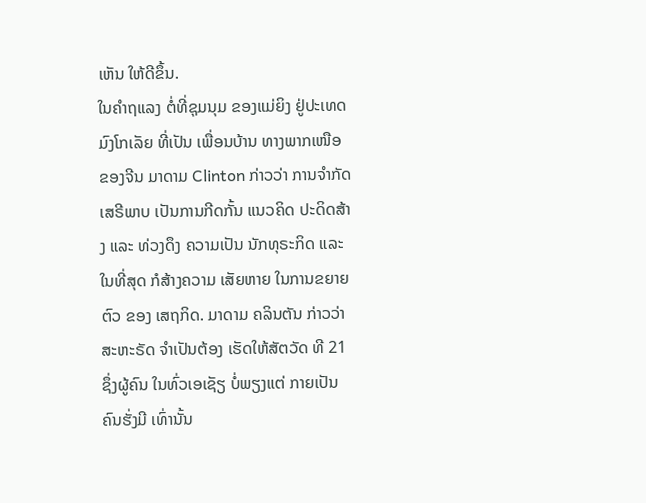ເຫັນ ໃຫ້ດີຂຶ້ນ.
ໃນຄໍາຖແລງ ຕໍ່ທີ່ຊຸມນຸມ ຂອງແມ່ຍິງ ຢູ່ປະເທດ ມົງໂກເລັຍ ທີ່ເປັນ ເພື່ອນບ້ານ ທາງພາກເໜືອ ຂອງຈີນ ມາດາມ Clinton ກ່າວວ່າ ການຈໍາກັດ ເສຣີພາບ ເປັນການກີດກັ້ນ ແນວຄິດ ປະດິດສ້າງ ແລະ ທ່ວງດຶງ ຄວາມເປັນ ນັກທຸຣະກິດ ແລະ ໃນທີ່ສຸດ ກໍສ້າງຄວາມ ເສັຍຫາຍ ໃນການຂຍາຍຕົວ ຂອງ ເສຖກິດ. ມາດາມ ຄລິນຕັນ ກ່າວວ່າ ສະຫະຣັດ ຈໍາເປັນຕ້ອງ ເຮັດໃຫ້ສັຕວັດ ທີ 21 ຊຶ່ງຜູ້ຄົນ ໃນທົ່ວເອເຊັຽ ບໍ່ພຽງແຕ່ ກາຍເປັນ ຄົນຮັ່ງມີ ເທົ່ານັ້ນ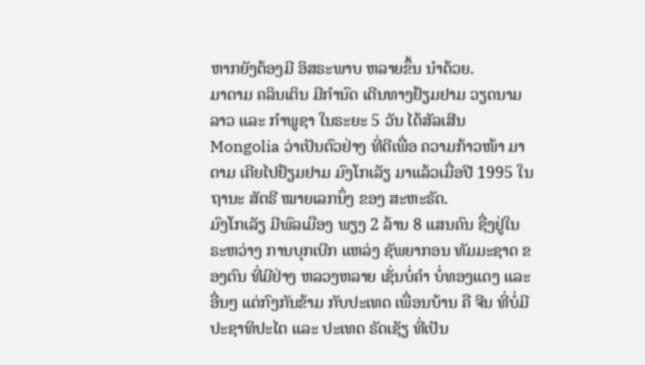ຫາກຍັງຕ້ອງມີ ອິສຣະພາບ ຫລາຍຂຶ້ນ ນໍາດ້ວຍ.
ມາດາມ ຄລິນເຕິນ ມີກໍານົດ ເດີນທາງຢ້ຽມຢາມ ວຽດນາມ ລາວ ແລະ ກໍາພູຊາ ໃນຣະຍະ 5 ວັນ ໄດ້ສັລເສີນ Mongolia ວ່າເປັນຕົວຢ່າງ ທີ່ດີເພື່ອ ຄວາມກ້າວໜ້າ ມາດາມ ເຄີຍໄປຢ້ຽມຢາມ ມົງໂກເລັຽ ມາແລ້ວເມື່ອປີ 1995 ໃນຖານະ ສັຕຣີ ໝາຍເລກນຶ່ງ ຂອງ ສະຫະຣັດ.
ມົງໂກເລັຽ ມີພົລເມືອງ ພຽງ 2 ລ້ານ 8 ແສນຄົນ ຊື່ງຢູ່ໃນ ຣະຫວ່າງ ການບຸກເບີກ ແຫລ່ງ ຊັພຍາກອນ ທັມມະຊາດ ຂອງຕົນ ທີ່ມີຢ່າງ ຫລວງຫລາຍ ເຊັ່ນບໍ່ຄໍາ ບໍ່ທອງແດງ ແລະ ອື່ນໆ ແຕ່ກົງກັນຂ້າມ ກັບປະເທດ ເພື່ອນບ້ານ ຄື ຈີນ ທີ່ບໍ່ມີ ປະຊາທິປະໄຕ ແລະ ປະເທດ ຣັດເຊັຽ ທີ່ເປັນ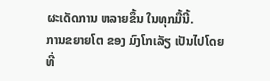ຜະເດັດການ ຫລາຍຂຶ້ນ ໃນທຸກມື້ນີ້.
ການຂຍາຍໂຕ ຂອງ ມົງໂກເລັຽ ເປັນໄປໂດຍ ທີ່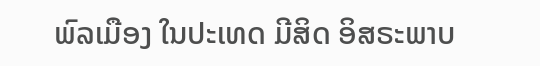ພົລເມືອງ ໃນປະເທດ ມີສິດ ອິສຣະພາບ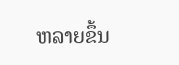ຫລາຍຂຶ້ນ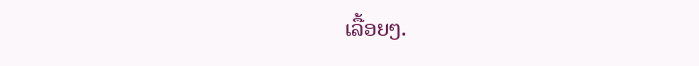ເລື້ອຍໆ.